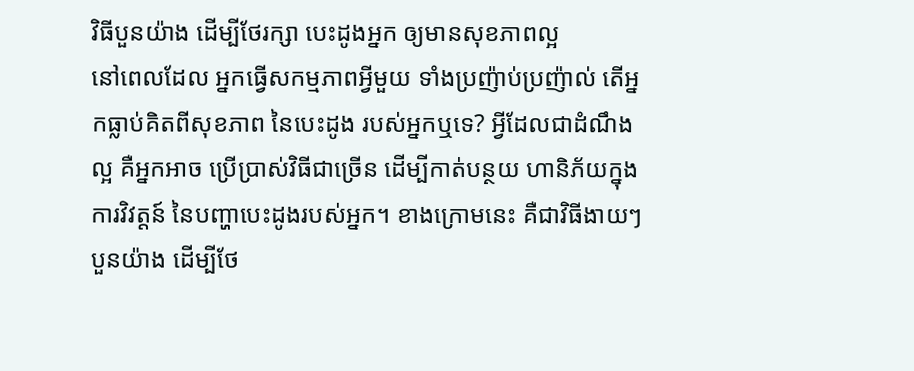វិធីបួនយ៉ាង ដើម្បីថែរក្សា បេះដូងអ្នក ឲ្យមានសុខភាពល្អ
នៅពេលដែល អ្នកធ្វើសកម្មភាពអ្វីមួយ ទាំងប្រញ៉ាប់ប្រញ៉ាល់ តើអ្នកធ្លាប់គិតពីសុខភាព នៃបេះដូង របស់អ្នកឬទេ? អ្វីដែលជាដំណឹងល្អ គឺអ្នកអាច ប្រើប្រាស់វិធីជាច្រើន ដើម្បីកាត់បន្ថយ ហានិភ័យក្នុងការវិវត្តន៍ នៃបញ្ហាបេះដូងរបស់អ្នក។ ខាងក្រោមនេះ គឺជាវិធីងាយៗ បួនយ៉ាង ដើម្បីថែ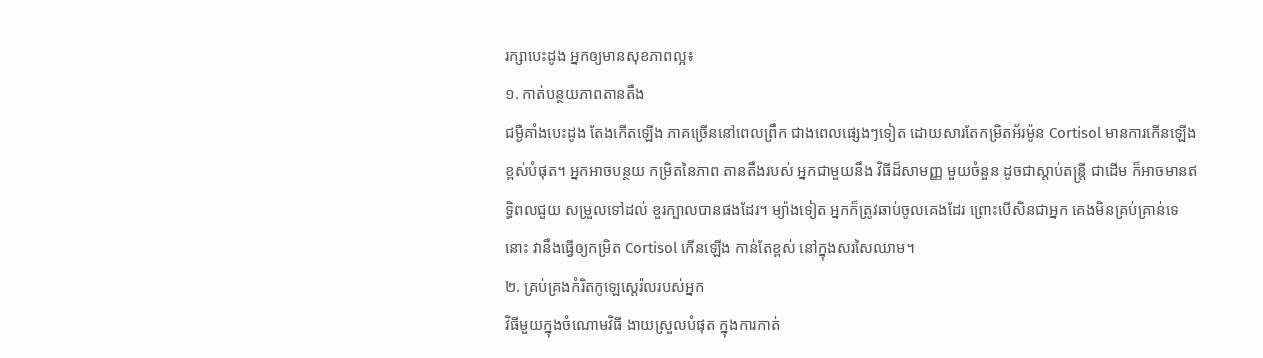រក្សាបេះដូង អ្នកឲ្យមានសុខភាពល្អ៖
១. កាត់បន្ថយភាពតានតឹង
ជម្ងឺគាំងបេះដូង តែងកើតឡើង ភាគច្រើននៅពេលព្រឹក ជាងពេលផ្សេងៗទៀត ដោយសារតែកម្រិតអ័រម៉ូន Cortisol មានការកើនឡើងខ្ពស់បំផុត។ អ្នកអាចបន្ថយ កម្រិតនៃភាព តានតឹងរបស់ អ្នកជាមួយនឹង វិធីដ៏សាមញ្ញ មួយចំនួន ដូចជាស្តាប់តន្ត្រី ជាដើម ក៏អាចមានឥទ្ធិពលជួយ សម្រួលទៅដល់ ខួរក្បាលបានផងដែរ។ ម្យ៉ាងទៀត អ្នកក៏ត្រូវឆាប់ចូលគេងដែរ ព្រោះបើសិនជាអ្នក គេងមិនគ្រប់គ្រាន់ទេនោះ វានឹងធ្វើឲ្យកម្រិត Cortisol កើនឡើង កាន់តែខ្ពស់ នៅក្នុងសរសៃឈាម។
២. គ្រប់គ្រងកំរិតកូឡេស្តេរ៉លរបស់អ្នក
វិធីមួយក្នុងចំណោមវិធី ងាយស្រួលបំផុត ក្នុងការកាត់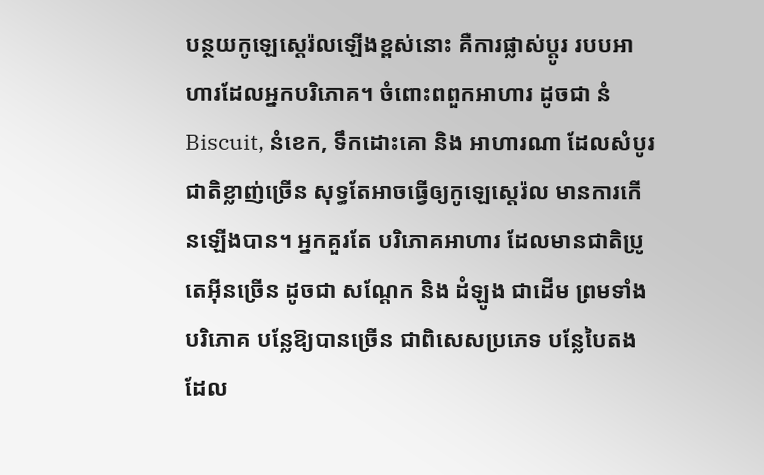បន្ថយកូឡេស្តេរ៉លឡើងខ្ពស់នោះ គឺការផ្លាស់ប្តូរ របបអាហារដែលអ្នកបរិភោគ។ ចំពោះពពួកអាហារ ដូចជា នំ Biscuit, នំខេក, ទឹកដោះគោ និង អាហារណា ដែលសំបូរជាតិខ្លាញ់ច្រើន សុទ្ធតែអាចធ្វើឲ្យកូឡេស្តេរ៉ល មានការកើនឡើងបាន។ អ្នកគួរតែ បរិភោគអាហារ ដែលមានជាតិប្រូតេអ៊ីនច្រើន ដូចជា សណ្តែក និង ដំឡូង ជាដើម ព្រមទាំងបរិភោគ បន្លែឱ្យបានច្រើន ជាពិសេសប្រភេទ បន្លែបៃតង ដែល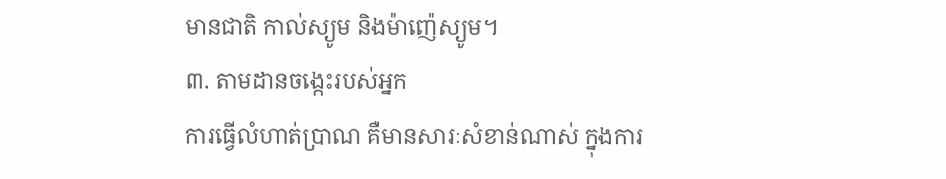មានជាតិ កាល់ស្យូម និងម៉ាញ៉េស្យូម។
៣. តាមដានចង្កេះរបស់អ្នក
ការធ្វើលំហាត់ប្រាណ គឺមានសារៈសំខាន់ណាស់ ក្នុងការ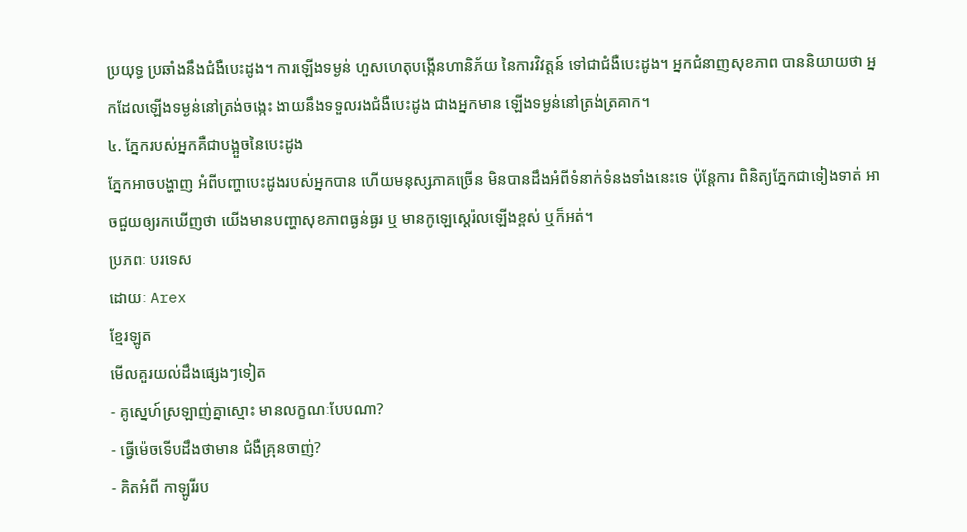ប្រយុទ្ធ ប្រឆាំងនឹងជំងឺបេះដូង។ ការឡើងទម្ងន់ ហួសហេតុបង្កើនហានិភ័យ នៃការវិវត្តន៍ ទៅជាជំងឺបេះដូង។ អ្នកជំនាញសុខភាព បាននិយាយថា អ្នកដែលឡើងទម្ងន់នៅត្រង់ចង្កេះ ងាយនឹងទទួលរងជំងឺបេះដូង ជាងអ្នកមាន ឡើងទម្ងន់នៅត្រង់ត្រគាក។
៤. ភ្នែករបស់អ្នកគឺជាបង្អួចនៃបេះដូង
ភ្នែកអាចបង្ហាញ អំពីបញ្ហាបេះដូងរបស់អ្នកបាន ហើយមនុស្សភាគច្រើន មិនបានដឹងអំពីទំនាក់ទំនងទាំងនេះទេ ប៉ុន្តែការ ពិនិត្យភ្នែកជាទៀងទាត់ អាចជួយឲ្យរកឃើញថា យើងមានបញ្ហាសុខភាពធ្ងន់ធ្ងរ ឬ មានកូឡេស្តេរ៉លឡើងខ្ពស់ ឬក៏អត់។
ប្រភពៈ បរទេស
ដោយៈ Arex
ខ្មែរឡូត
មើលគួរយល់ដឹងផ្សេងៗទៀត
- គូស្នេហ៍ស្រឡាញ់គ្នាស្មោះ មានលក្ខណៈបែបណា?
- ធ្វើម៉េចទើបដឹងថាមាន ជំងឺគ្រុនចាញ់?
- គិតអំពី កាឡូរីរប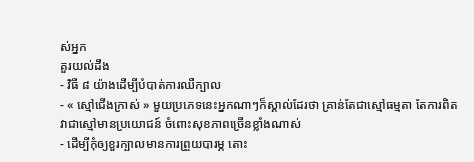ស់អ្នក
គួរយល់ដឹង
- វិធី ៨ យ៉ាងដើម្បីបំបាត់ការឈឺក្បាល
- « ស្មៅជើងក្រាស់ » មួយប្រភេទនេះអ្នកណាៗក៏ស្គាល់ដែរថា គ្រាន់តែជាស្មៅធម្មតា តែការពិតវាជាស្មៅមានប្រយោជន៍ ចំពោះសុខភាពច្រើនខ្លាំងណាស់
- ដើម្បីកុំឲ្យខួរក្បាលមានការព្រួយបារម្ភ តោះ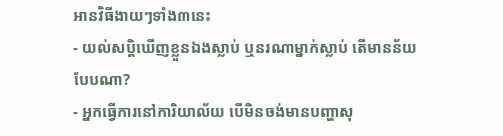អានវិធីងាយៗទាំង៣នេះ
- យល់សប្តិឃើញខ្លួនឯងស្លាប់ ឬនរណាម្នាក់ស្លាប់ តើមានន័យបែបណា?
- អ្នកធ្វើការនៅការិយាល័យ បើមិនចង់មានបញ្ហាសុ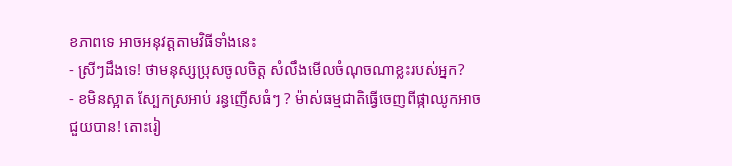ខភាពទេ អាចអនុវត្តតាមវិធីទាំងនេះ
- ស្រីៗដឹងទេ! ថាមនុស្សប្រុសចូលចិត្ត សំលឹងមើលចំណុចណាខ្លះរបស់អ្នក?
- ខមិនស្អាត ស្បែកស្រអាប់ រន្ធញើសធំៗ ? ម៉ាស់ធម្មជាតិធ្វើចេញពីផ្កាឈូកអាចជួយបាន! តោះរៀ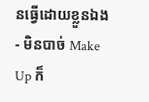នធ្វើដោយខ្លួនឯង
- មិនបាច់ Make Up ក៏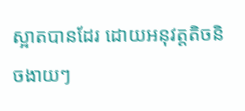ស្អាតបានដែរ ដោយអនុវត្តតិចនិចងាយៗ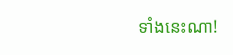ទាំងនេះណា!